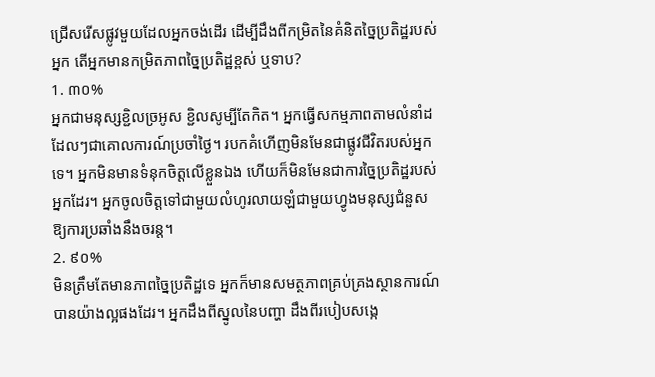ជ្រើសរើសផ្លូវមួយដែលអ្នកចង់ដើរ ដើម្បីដឹងពីកម្រិតនៃគំនិតច្នៃប្រតិដ្ឋរបស់អ្នក តើអ្នកមានកម្រិតភាពច្នៃប្រតិដ្ឋខ្ពស់ ឬទាប?
1. ៣០%
អ្នកជាមនុស្សខ្ជិលច្រអូស ខ្ជិលសូម្បីតែកិត។ អ្នកធ្វើសកម្មភាពតាមលំនាំដដែលៗជាគោលការណ៍ប្រចាំថ្ងៃ។ របកគំហើញមិនមែនជាផ្លូវជីវិតរបស់អ្នកទេ។ អ្នកមិនមានទំនុកចិត្តលើខ្លួនឯង ហើយក៏មិនមែនជាការច្នៃប្រតិដ្ឋរបស់អ្នកដែរ។ អ្នកចូលចិត្តទៅជាមួយលំហូរលាយឡំជាមួយហ្វូងមនុស្សជំនួសឱ្យការប្រឆាំងនឹងចរន្ត។
2. ៩០%
មិនត្រឹមតែមានភាពច្នៃប្រតិដ្ឋទេ អ្នកក៏មានសមត្ថភាពគ្រប់គ្រងស្ថានការណ៍បានយ៉ាងល្អផងដែរ។ អ្នកដឹងពីស្នូលនៃបញ្ហា ដឹងពីរបៀបសង្កេ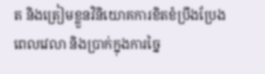ត និងត្រៀមខ្លួនវិនិយោគការខិតខំប្រឹងប្រែងពេលវេលា និងប្រាក់ក្នុងការច្នៃ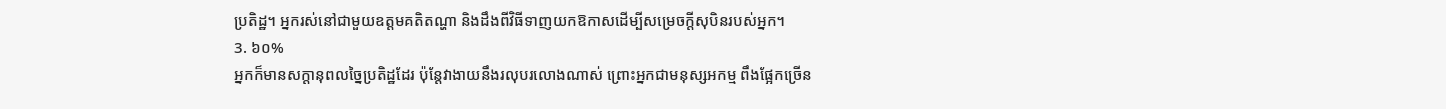ប្រតិដ្ឋ។ អ្នករស់នៅជាមួយឧត្តមគតិតណ្ហា និងដឹងពីវិធីទាញយកឱកាសដើម្បីសម្រេចក្តីសុបិនរបស់អ្នក។
3. ៦០%
អ្នកក៏មានសក្តានុពលច្នៃប្រតិដ្ឋដែរ ប៉ុន្តែវាងាយនឹងរលុបរលោងណាស់ ព្រោះអ្នកជាមនុស្សអកម្ម ពឹងផ្អែកច្រើន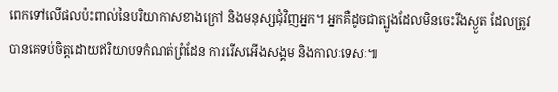ពេកទៅលើផលប៉ះពាល់នៃបរិយាកាសខាងក្រៅ និងមនុស្សជុំវិញអ្នក។ អ្នកគឺដូចជាត្បូងដែលមិនចេះរីងស្ងួត ដែលត្រូវបានគេទប់ចិត្តដោយឥរិយាបទកំណត់ព្រំដែន ការរើសអើងសង្គម និងកាលៈទេសៈ៕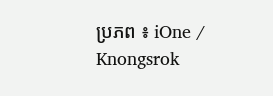ប្រភព ៖ iOne / Knongsrok